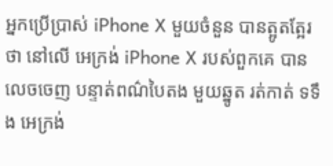អ្នកប្រើប្រាស់ iPhone X មួយចំនួន បានត្អូតត្អែរថា នៅលើ អេក្រង់ iPhone X របស់ពួកគេ បានលេចចេញ បន្ទាត់ពណ៌បៃតង មួយឆ្នូត រត់កាត់ ទទឹង អេក្រង់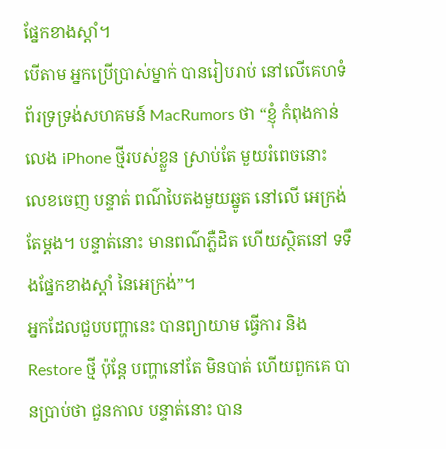ផ្នែកខាងស្តាំ។
បើតាម អ្នកប្រើប្រាស់ម្នាក់ បានរៀបរាប់ នៅលើគេហទំព័រទ្រទ្រង់សហគមន៍ MacRumors ថា “ខ្ញុំ កំពុងកាន់លេង iPhone ថ្មីរបស់ខ្លួន ស្រាប់តែ មួយរំពេចនោះ លេខចេញ បន្ទាត់ ពណ៌បៃតងមួយឆ្នូត នៅលើ អេក្រង់ តែម្តង។ បន្ទាត់នោះ មានពណ៌ភ្លឺដិត ហើយស្ថិតនៅ ទទឹងផ្នែកខាងស្តាំ នៃអេក្រង់”។
អ្នកដែលជួបបញ្ហានេះ បានព្យាយាម ធ្វើការ និង Restore ថ្មី ប៉ុន្តែ បញ្ហានៅតែ មិនបាត់ ហើយពួកគេ បានប្រាប់ថា ជួនកាល បន្ទាត់នោះ បាន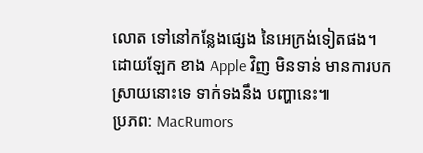លោត ទៅនៅកន្លែងផ្សេង នៃអេក្រង់ទៀតផង។
ដោយឡែក ខាង Apple វិញ មិនទាន់ មានការបកស្រាយនោះទេ ទាក់ទងនឹង បញ្ហានេះ៕
ប្រភព: MacRumors